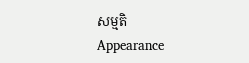សម្មតិ
Appearance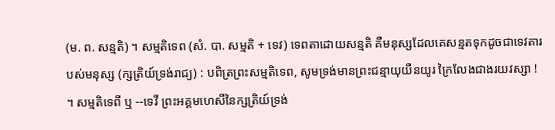(ម. ព. សន្មតិ) ។ សម្មតិទេព (សំ. បា. សម្មតិ + ទេវ) ទេពតាដោយសន្មតិ គឺមនុស្សដែលគេសន្មតទុកដូចជាទេវតារបស់មនុស្ស (ក្សត្រិយ៍ទ្រង់រាជ្យ) : បពិត្រព្រះសម្មតិទេព, សូមទ្រង់មានព្រះជន្មាយុយឺនយូរ ក្រៃលែងជាងរយវស្សា ! ។ សម្មតិទេពី ឬ --ទេវី ព្រះអគ្គមហេសីនៃក្សត្រិយ៍ទ្រង់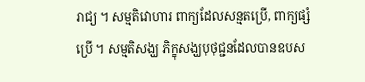រាជ្យ ។ សម្មតិវោហារ ពាក្យដែលសន្មតប្រើ, ពាក្យផ្សំប្រើ ។ សម្មតិសង្ឃ ភិក្ខុសង្ឃបុថុជ្ជនដែលបានឧបស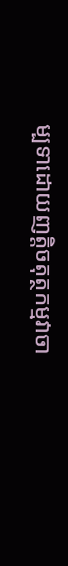ម្បទាដោយញត្តិចតុត្ថកម្មវាចា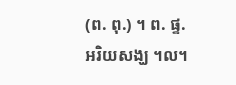(ព. ពុ.) ។ ព. ផ្ទ. អរិយសង្ឃ ។ល។